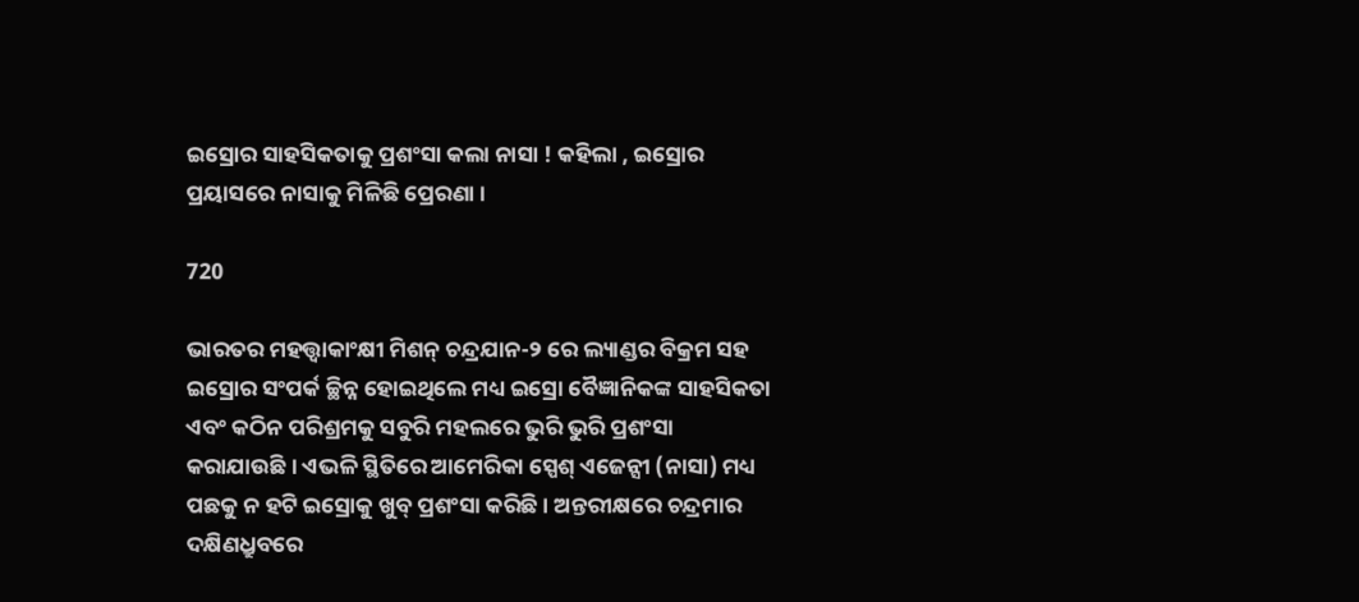ଇସ୍ରୋର ସାହସିକତାକୁ ପ୍ରଶଂସା କଲା ନାସା ! କହିଲା , ଇସ୍ରୋର ପ୍ରୟାସରେ ନାସାକୁ ମିଳିଛି ପ୍ରେରଣା ।

720

ଭାରତର ମହତ୍ତ୍ୱାକାଂକ୍ଷୀ ମିଶନ୍ ଚନ୍ଦ୍ରଯାନ-୨ ରେ ଲ୍ୟାଣ୍ଡର ବିକ୍ରମ ସହ ଇସ୍ରୋର ସଂପର୍କ ଚ୍ଛିନ୍ନ ହୋଇଥିଲେ ମଧ୍ୟ ଇସ୍ରୋ ବୈଜ୍ଞାନିକଙ୍କ ସାହସିକତା ଏବଂ କଠିନ ପରିଶ୍ରମକୁ ସବୁରି ମହଲରେ ଭୁରି ଭୁରି ପ୍ରଶଂସା କରାଯାଉଛି । ଏଭଳି ସ୍ଥିତିରେ ଆମେରିକା ସ୍ପେଶ୍ ଏଜେନ୍ସୀ (ନାସା) ମଧ୍ୟ ପଛକୁ ନ ହଟି ଇସ୍ରୋକୁ ଖୁବ୍ ପ୍ରଶଂସା କରିଛି । ଅନ୍ତରୀକ୍ଷରେ ଚନ୍ଦ୍ରମାର ଦକ୍ଷିଣଧ୍ରୁବରେ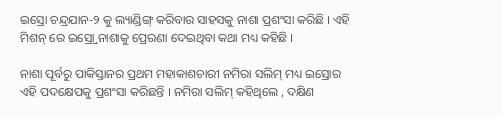ଇସ୍ରୋ ଚନ୍ଦ୍ରଯାନ-୨ କୁ ଲ୍ୟାଣ୍ଡିଙ୍ଗ୍ କରିବାର ସାହସକୁ ନାଶା ପ୍ରଶଂସା କରିଛି । ଏହି ମିଶନ୍ ରେ ଇସ୍ର୍ରୋ ନାଶାକୁ ପ୍ରେରଣା ଦେଇଥିବା କଥା ମଧ୍ୟ କହିଛି ।

ନାଶା ପୂର୍ବରୁ ପାକିସ୍ତାନର ପ୍ରଥମ ମହାକାଶଚାରୀ ନମିରା ସଲିମ୍ ମଧ୍ୟ ଇସ୍ରୋର ଏହି ପଦକ୍ଷେପକୁ ପ୍ରଶଂସା କରିଛନ୍ତି । ନମିରା ସଲିମ୍ କହିଥିଲେ , ଦକ୍ଷିଣ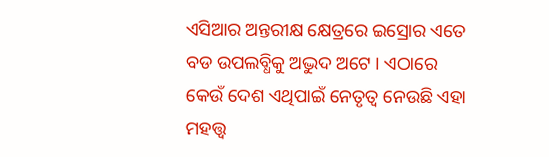ଏସିଆର ଅନ୍ତରୀକ୍ଷ କ୍ଷେତ୍ରରେ ଇସ୍ରୋର ଏତେ ବଡ ଉପଲବ୍ଧିକୁ ଅଦ୍ଭୁଦ ଅଟେ । ଏଠାରେ କେଉଁ ଦେଶ ଏଥିପାଇଁ ନେତୃତ୍ୱ ନେଉଛି ଏହା ମହତ୍ତ୍ୱ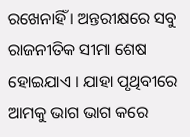ରଖେନାହିଁ । ଅନ୍ତରୀକ୍ଷରେ ସବୁ ରାଜନୀତିକ ସୀମା ଶେଷ ହୋଇଯାଏ । ଯାହା ପୃଥିବୀରେ ଆମକୁ ଭାଗ ଭାଗ କରେ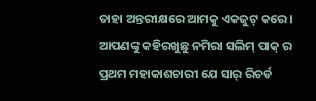ତାହା ଅନ୍ତରୀକ୍ଷରେ ଆମକୁ ଏକଜୁଟ୍ କରେ । ଆପଣଙ୍କୁ କହିରଖୁଛୁ ନମିରା ସଲିମ୍ ପାକ୍ ର ପ୍ରଥମ ମହାକାଶଚାରୀ ଯେ ସାର୍ ରିଚର୍ଡ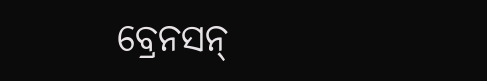ବ୍ରେନସନ୍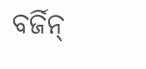ବର୍ଜିନ୍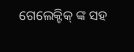ଗେଲେକ୍ଟିକ୍ ଙ୍କ ସହ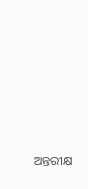ଅନ୍ତରୀକ୍ଷ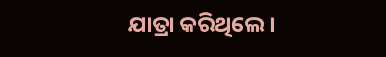ଯାତ୍ରା କରିଥିଲେ ।